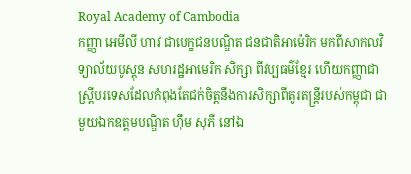Royal Academy of Cambodia
កញ្ញា អេមីលី ហាវ ជាបេក្ខជនបណ្ឌិត ជនជាតិអាម៉េរិក មកពីសាកលវិទ្យាល័យបូស្តុន សហរដ្ឋអាមេរិក សិក្សា ពីវប្បធម៌ខ្មែរ ហើយកញ្ញាជាស្រ្តីបរទេសដែលកំពុងតែជក់ចិត្តនឹងការសិក្សាពីតូរតន្ត្រីរបស់កម្ពុជា ជាមួយឯកឧត្តមបណ្ឌិត ហ៊ឹម សុភី នៅឯ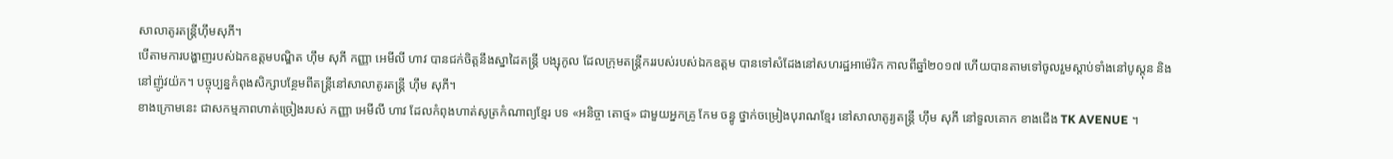សាលាតូរតន្ត្រីហ៊ឹមសុភី។
បើតាមការបង្ហាញរបស់ឯកឧត្តមបណ្ឌិត ហ៊ឹម សុភី កញ្ញា អេមីលី ហាវ បានជក់ចិត្តនឹងស្នាដៃតន្ត្រី បង្សុកូល ដែលក្រុមតន្ត្រីកររបស់របស់ឯកឧត្តម បានទៅសំដែងនៅសហរដ្ឋអាម៉េរិក កាលពីឆ្នាំ២០១៧ ហើយបានតាមទៅចូលរួមស្តាប់ទាំងនៅបូស្តុន និងនៅញ៉ូវយ៉ក។ បច្ចុប្បន្នកំពុងសិក្សាបន្ថែមពីតន្ត្រីនៅសាលាតូរតន្ត្រី ហ៊ឹម សុភី។
ខាងក្រោមនេះ ជាសកម្មភាពហាត់ច្រៀងរបស់ កញ្ញា អេមីលី ហាវ ដែលកំពុងហាត់សូត្រកំណាព្យខ្មែរ បទ «អនិច្ចា តោថ្ម» ជាមួយអ្នកគ្រូ កែម ចន្ធូ ថ្នាក់ចម្រៀងបុរាណខ្មែរ នៅសាលាតូរ្យតន្រ្តី ហុឹម សុភី នៅទួលគោក ខាងជើង TK AVENUE ។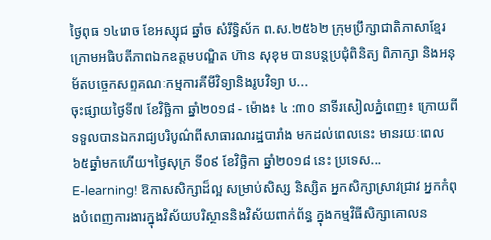ថ្ងៃពុធ ១៤រោច ខែអស្សុជ ឆ្នាំច សំរឹទ្ធិស័ក ព.ស.២៥៦២ ក្រុមប្រឹក្សាជាតិភាសាខ្មែរ ក្រោមអធិបតីភាពឯកឧត្តមបណ្ឌិត ហ៊ាន សុខុម បានបន្តប្រជុំពិនិត្យ ពិភាក្សា និងអនុម័តបច្ចេកសព្ទគណៈកម្មការគីមីវិទ្យានិងរូបវិទ្យា ប...
ចុះផ្សាយថ្ងៃទី៧ ខែវិច្ឆិកា ឆ្នាំ២០១៨ - ម៉ោង៖ ៤ :៣០ នាទីរសៀលភ្នំពេញ៖ ក្រោយពីទទួលបានឯករាជ្យបរិបូណ៌ពីសាធារណរដ្ឋបារាំង មកដល់ពេលនេះ មានរយៈពេល៦៥ឆ្នាំមកហើយ។ថ្ងៃសុក្រ ទី០៩ ខែវិច្ឆិកា ឆ្នាំ២០១៨ នេះ ប្រទេស...
E-learning! ឱកាសសិក្សាដ៏ល្អ សម្រាប់សិស្ស និស្សិត អ្នកសិក្សាស្រាវជ្រាវ អ្នកកំពុងបំពេញការងារក្នុងវិស័យបរិស្ថាននិងវិស័យពាក់ព័ន្ធ ក្នុងកម្មវិធីសិក្សាគោលន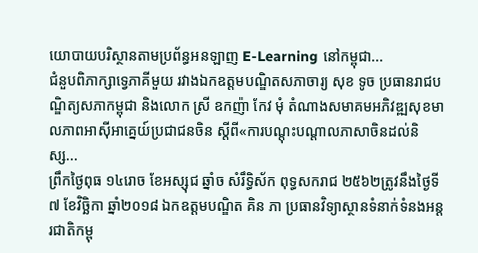យោបាយបរិស្ថានតាមប្រព័ន្ធអនឡាញ E-Learning នៅកម្ពុជា...
ជំនួបពិភាក្សាទ្វេភាគីមួយ រវាងឯកឧត្តមបណ្ឌិតសភាចារ្យ សុខ ទូច ប្រធានរាជបណ្ឌិត្យសភាកម្ពុជា និងលោក ស្រី ឧកញ៉ា កែវ មុំ តំណាងសមាគមអភិវឌ្ឍសុខមាលភាពអាស៊ីអាគ្នេយ៍ប្រជាជនចិន ស្តីពី«ការបណ្តុះបណ្តាលភាសាចិនដល់និស្ស...
ព្រឹកថ្ងៃពុធ ១៤រោច ខែអស្សុជ ឆ្នាំច សំរឹទ្ធិស័ក ពុទ្ធសករាជ ២៥៦២ត្រូវនឹងថ្ងៃទី៧ ខែវិច្ឆិកា ឆ្នាំ២០១៨ ឯកឧត្តមបណ្ឌិត គិន ភា ប្រធានវិទ្យាស្ថានទំនាក់ទំនងអន្តរជាតិកម្ពុ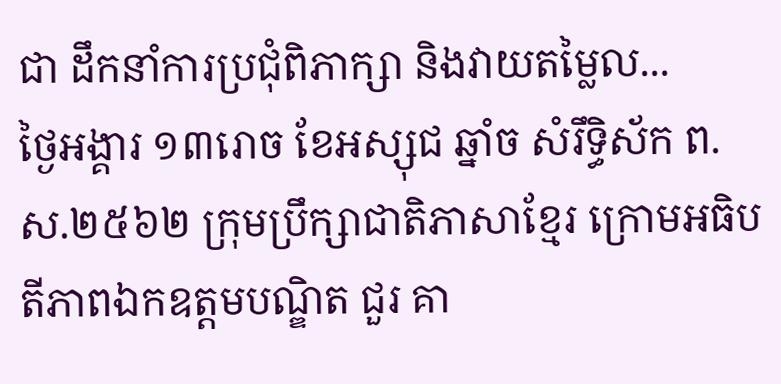ជា ដឹកនាំការប្រជុំពិភាក្សា និងវាយតម្លៃល...
ថ្ងៃអង្គារ ១៣រោច ខែអស្សុជ ឆ្នាំច សំរឹទ្ធិស័ក ព.ស.២៥៦២ ក្រុមប្រឹក្សាជាតិភាសាខ្មែរ ក្រោមអធិបតីភាពឯកឧត្តមបណ្ឌិត ជួរ គា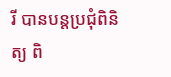រី បានបន្តប្រជុំពិនិត្យ ពិ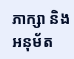ភាក្សា និងអនុម័ត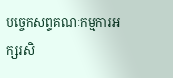បច្ចេកសព្ទគណៈកម្មការអក្សរសិ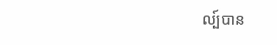ល្ប៍បាន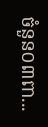ចំនួន០៣ពា...